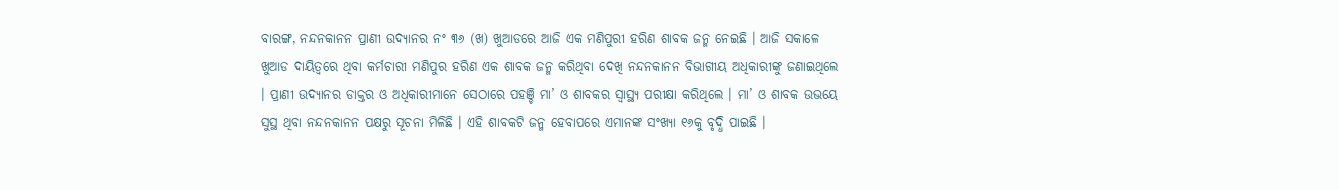ବାରଙ୍ଗ, ନନ୍ଦନକାନନ ପ୍ରାଣୀ ଉଦ୍ୟାନର ନଂ ୩୬ (ଖ) ଖୁଆଡରେ ଆଜି ଏକ ମଣିପୁରୀ ହରିଣ ଶାବକ ଜନ୍ମ ନେଇଛି । ଆଜି ସକାଳେ ଖୁଆଡ ଦାୟିତ୍ୱରେ ଥିବା କର୍ମଚାରୀ ମଣିପୁର ହରିଣ ଏକ ଶାବକ ଜନ୍ମ କରିଥିବା ଦେଖି ନନ୍ଦନକାନନ ବିଭାଗୀୟ ଅଧିକାରୀଙ୍କୁ ଜଣାଇଥିଲେ । ପ୍ରାଣୀ ଉଦ୍ୟାନର ଡାକ୍ତର ଓ ଅଧିକାରୀମାନେ ସେଠାରେ ପହଞ୍ଚି ମା’ ଓ ଶାବକର ସ୍ୱାସ୍ଥ୍ୟ ପରୀକ୍ଷା କରିଥିଲେ । ମା’ ଓ ଶାବକ ଉଭୟେ ସୁସ୍ଥ ଥିବା ନନ୍ଦନକାନନ ପକ୍ଷରୁ ସୂଚନା ମିଳିଛି । ଏହି ଶାବକଟି ଜନ୍ମ ହେବାପରେ ଏମାନଙ୍କ ସଂଖ୍ୟା ୧୬କୁ ବୃଦ୍ଧି ପାଇଛି ।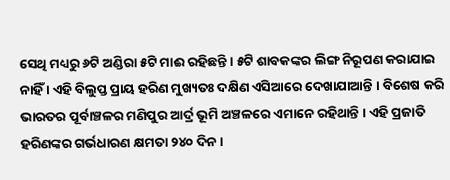ସେଥି ମଧ୍ୟରୁ ୬ଟି ଅଣ୍ଡିରା ୫ଟି ମାଈ ରହିଛନ୍ତି । ୫ଟି ଶାବକଙ୍କର ଲିଙ୍ଗ ନିରୂପଣ କରାଯାଇ ନାହିଁ । ଏହି ବିଲୁପ୍ତ ପ୍ରାୟ ହରିଣ ମୁଖ୍ୟତଃ ଦକ୍ଷିଣ ଏସିଆରେ ଦେଖାଯାଆନ୍ତି । ବିଶେଷ କରି ଭାରତର ପୂର୍ବାଞ୍ଚଳର ମଣିପୁର ଆର୍ଦ୍ର ଭୂମି ଅଞ୍ଚଳରେ ଏମାନେ ରହିଥାନ୍ତି । ଏହି ପ୍ରଜାତି ହରିଣଙ୍କର ଗର୍ଭଧାରଣ କ୍ଷମତା ୨୪୦ ଦିନ ।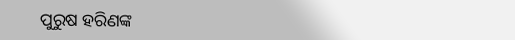ପୁରୁଷ ହରିଣଙ୍କ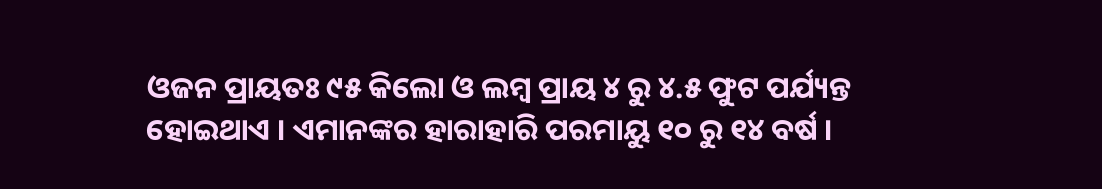ଓଜନ ପ୍ରାୟତଃ ୯୫ କିଲୋ ଓ ଲମ୍ବ ପ୍ରାୟ ୪ ରୁ ୪.୫ ଫୁଟ ପର୍ଯ୍ୟନ୍ତ ହୋଇଥାଏ । ଏମାନଙ୍କର ହାରାହାରି ପରମାୟୁ ୧୦ ରୁ ୧୪ ବର୍ଷ ।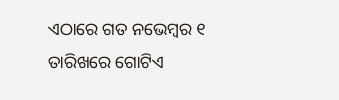ଏଠାରେ ଗତ ନଭେମ୍ବର ୧ ତାରିଖରେ ଗୋଟିଏ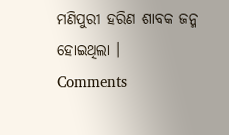ମଣିପୁରୀ ହରିଣ ଶାବକ ଜନ୍ମ ହୋଇଥିଲା ।
Comments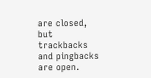are closed, but trackbacks and pingbacks are open.